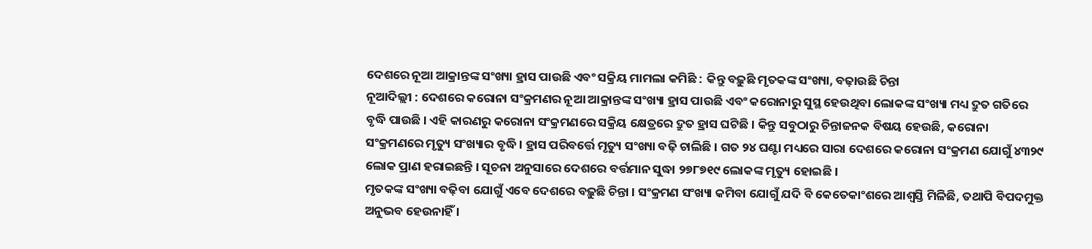ଦେଶରେ ନୂଆ ଆକ୍ରାନ୍ତଙ୍କ ସଂଖ୍ୟା ହ୍ରାସ ପାଉଛି ଏବଂ ସକ୍ରିୟ ମାମଲା କମିଛି : କିନ୍ତୁ ବଢ଼ୁଛି ମୃତକଙ୍କ ସଂଖ୍ୟା, ବଢ଼ାଉଛି ଚିନ୍ତା
ନୂଆଦିଲ୍ଲୀ : ଦେଶରେ କରୋନା ସଂକ୍ରମଣର ନୂଆ ଆକ୍ରାନ୍ତଙ୍କ ସଂଖ୍ୟା ହ୍ରାସ ପାଉଛି ଏବଂ କରୋନାରୁ ସୁସ୍ଥ ହେଉଥିବା ଲୋକଙ୍କ ସଂଖ୍ୟା ମଧ୍ୟ ଦ୍ରୁତ ଗତିରେ ବୃଦ୍ଧି ପାଉଛି । ଏହି କାରଣରୁ କରୋନା ସଂକ୍ରମଣରେ ସକ୍ରିୟ କ୍ଷେତ୍ରରେ ଦ୍ରୁତ ହ୍ରାସ ଘଟିଛି । କିନ୍ତୁ ସବୁଠାରୁ ଚିନ୍ତାଜନକ ବିଷୟ ହେଉଛି, କରୋନା ସଂକ୍ରମଣରେ ମୃତ୍ୟୁ ସଂଖ୍ୟାର ବୃଦ୍ଧି । ହ୍ରାସ ପରିବର୍ତ୍ତେ ମୃତ୍ୟୁ ସଂଖ୍ୟା ବଢ଼ି ଚାଲିଛି । ଗତ ୨୪ ଘଣ୍ଟା ମଧ୍ୟରେ ସାରା ଦେଶରେ କରୋନା ସଂକ୍ରମଣ ଯୋଗୁଁ ୪୩୨୯ ଲୋକ ପ୍ରାଣ ହରାଇଛନ୍ତି । ସୂଚନା ଅନୁସାରେ ଦେଶରେ ବର୍ତ୍ତମାନ ସୁଦ୍ଧା ୨୭୮୭୧୯ ଲୋକଙ୍କ ମୃତ୍ୟୁ ହୋଇଛି ।
ମୃତକଙ୍କ ସଂଖ୍ୟା ବଢ଼ିବା ଯୋଗୁଁ ଏବେ ଦେଶରେ ବଢ଼ୁଛି ଚିନ୍ତା । ସଂକ୍ରମଣ ସଂଖ୍ୟା କମିବା ଯୋଗୁଁ ଯଦି ବି କେତେକାଂଶରେ ଆଶ୍ୱସ୍ତି ମିଳିଛି, ତଥାପି ବିପଦମୁକ୍ତ ଅନୁଭବ ହେଉନାହିଁ ।